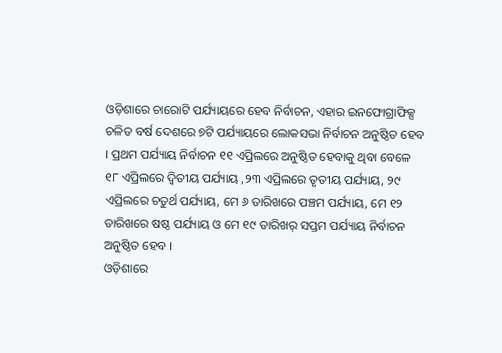ଓଡ଼ିଶାରେ ଚାରୋଟି ପର୍ଯ୍ୟାୟରେ ହେବ ନିର୍ବାଚନ, ଏହାର ଇନଫୋଗ୍ରାଫିକ୍ସ
ଚଳିତ ବର୍ଷ ଦେଶରେ ୭ଟି ପର୍ଯ୍ୟାୟରେ ଲୋକସଭା ନିର୍ବାଚନ ଅନୁଷ୍ଠିତ ହେବ । ପ୍ରଥମ ପର୍ଯ୍ୟାୟ ନିର୍ବାଚନ ୧୧ ଏପ୍ରିଲରେ ଅନୁଷ୍ଠିତ ହେବାକୁ ଥିବା ବେଳେ ୧୮ ଏପ୍ରିଲରେ ଦ୍ୱିତୀୟ ପର୍ଯ୍ୟାୟ ,୨୩ ଏପ୍ରିଲରେ ତୃତୀୟ ପର୍ଯ୍ୟାୟ, ୨୯ ଏପ୍ରିଲରେ ଚତୁର୍ଥ ପର୍ଯ୍ୟାୟ, ମେ ୬ ତାରିଖରେ ପଞ୍ଚମ ପର୍ଯ୍ୟାୟ, ମେ ୧୨ ତାରିଖରେ ଷଷ୍ଠ ପର୍ଯ୍ୟାୟ ଓ ମେ ୧୯ ତାରିଖର୍ ସପ୍ତମ ପର୍ଯ୍ୟାୟ ନିର୍ବାଚନ ଅନୁଷ୍ଠିତ ହେବ ।
ଓଡ଼ିଶାରେ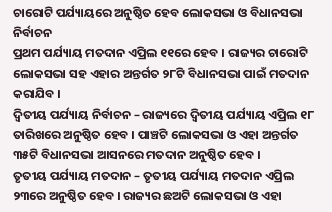ଚାରୋଟି ପର୍ଯ୍ୟାୟରେ ଅନୁଷ୍ଠିତ ହେବ ଲୋକସଭା ଓ ବିଧାନସଭା ନିର୍ବାଚନ
ପ୍ରଥମ ପର୍ଯ୍ୟାୟ ମତଦାନ ଏପ୍ରିଲ ୧୧ରେ ହେବ । ରାଜ୍ୟର ଚାରୋଟି ଲୋକସଭା ସହ ଏହାର ଅନ୍ତର୍ଗତ ୨୮ଟି ବିଧାନସଭା ପାଇଁ ମତଦାନ କରାଯିବ ।
ଦ୍ୱିତୀୟ ପର୍ଯ୍ୟାୟ ନିର୍ବାଚନ – ରାଜ୍ୟରେ ଦ୍ୱିତୀୟ ପର୍ଯ୍ୟାୟ ଏପ୍ରିଲ ୧୮ ତାରିଖରେ ଅନୁଷ୍ଠିତ ହେବ । ପାଞ୍ଚଟି ଲୋକସଭା ଓ ଏହା ଅନ୍ତର୍ଗତ ୩୫ଟି ବିଧାନସଭା ଆସନରେ ମତଦାନ ଅନୁଷ୍ଠିତ ହେବ ।
ତୃତୀୟ ପର୍ଯ୍ୟାୟ ମତଦାନ – ତୃତୀୟ ପର୍ଯ୍ୟାୟ ମତଦାନ ଏପ୍ରିଲ ୨୩ରେ ଅନୁଷ୍ଠିତ ହେବ । ରାଜ୍ୟର ଛଅଟି ଲୋକସଭା ଓ ଏହା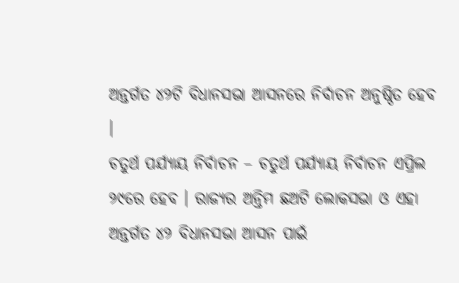ଅନ୍ତର୍ଗତ ୪୨ଟି ବିଧାନସଭା ଆସନରେ ନିର୍ବାଚନ ଅନୁଷ୍ଠିତ ହେବ ।
ଚତୁର୍ଥ ପର୍ଯ୍ୟାୟ ନିର୍ବାଚନ – ଚତୁର୍ଥ ପର୍ଯ୍ୟାୟ ନିର୍ବାଚନ ଏପ୍ରିଲ ୨୯ରେ ହେବ । ରାଜ୍ୟର ଅନ୍ତିମ ଛଅଟି ଲୋକସଭା ଓ ଏହା ଅନ୍ତର୍ଗତ ୪୨ ବିଧାନସଭା ଆସନ ପାଇଁ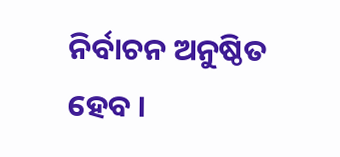ନିର୍ବାଚନ ଅନୁଷ୍ଠିତ ହେବ ।